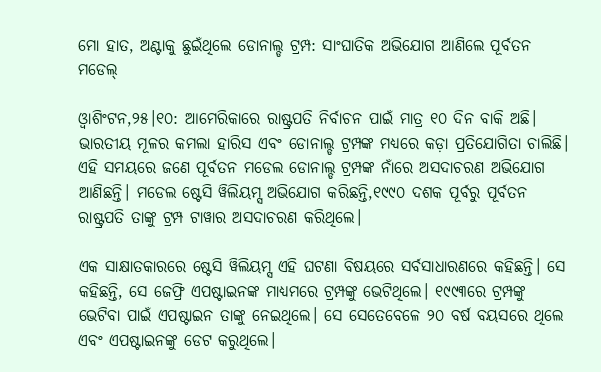ମୋ ହାତ, ଅଣ୍ଟାକୁ ଛୁଇଁଥିଲେ ଡୋନାଲ୍ଡ ଟ୍ରମ୍ପ: ସାଂଘାତିକ ଅଭିଯୋଗ ଆଣିଲେ ପୂର୍ବତନ ମଡେଲ୍‌

ଓ୍ବାଶିଂଟନ,୨୫।୧୦: ଆମେରିକାରେ ରାଷ୍ଟ୍ରପତି ନିର୍ବାଚନ ପାଇଁ ମାତ୍ର ୧୦ ଦିନ ବାକି ଅଛି। ଭାରତୀୟ ମୂଳର କମଲା ହାରିସ ଏବଂ ଡୋନାଲ୍ଡ ଟ୍ରମ୍ପଙ୍କ ମଧ୍ୟରେ କଡ଼ା ପ୍ରତିଯୋଗିତା ଚାଲିଛି। ଏହି ସମୟରେ ଜଣେ ପୂର୍ବତନ ମଡେଲ ଡୋନାଲ୍ଡ ଟ୍ରମ୍ପଙ୍କ ନାଁରେ ଅସଦାଚରଣ ଅଭିଯୋଗ ଆଣିଛନ୍ତି। ମଡେଲ ଷ୍ଟେସି ୱିଲିୟମ୍ସ ଅଭିଯୋଗ କରିଛନ୍ତି,୧୯୯୦ ଦଶକ ପୂର୍ବରୁ ପୂର୍ବତନ ରାଷ୍ଟ୍ରପତି ତାଙ୍କୁ ଟ୍ରମ୍ପ ଟାୱାର ଅସଦାଚରଣ କରିଥିଲେ।

ଏକ ସାକ୍ଷାତକାରରେ ଷ୍ଟେସି ୱିଲିୟମ୍ସ ଏହି ଘଟଣା ବିଷୟରେ ସର୍ବସାଧାରଣରେ କହିଛନ୍ତି। ସେ କହିଛନ୍ତି, ସେ ଜେଫ୍ରି ଏପଷ୍ଟାଇନଙ୍କ ମାଧ୍ୟମରେ ଟ୍ରମ୍ପଙ୍କୁ ଭେଟିଥିଲେ। ୧୯୯୩ରେ ଟ୍ରମ୍ପଙ୍କୁ ଭେଟିବା ପାଇଁ ଏପଷ୍ଟାଇନ ତାଙ୍କୁ ନେଇଥିଲେ। ସେ ସେତେବେଳେ ୨୦ ବର୍ଷ ବୟସରେ ଥିଲେ ଏବଂ ଏପଷ୍ଟାଇନଙ୍କୁ ଡେଟ କରୁଥିଲେ।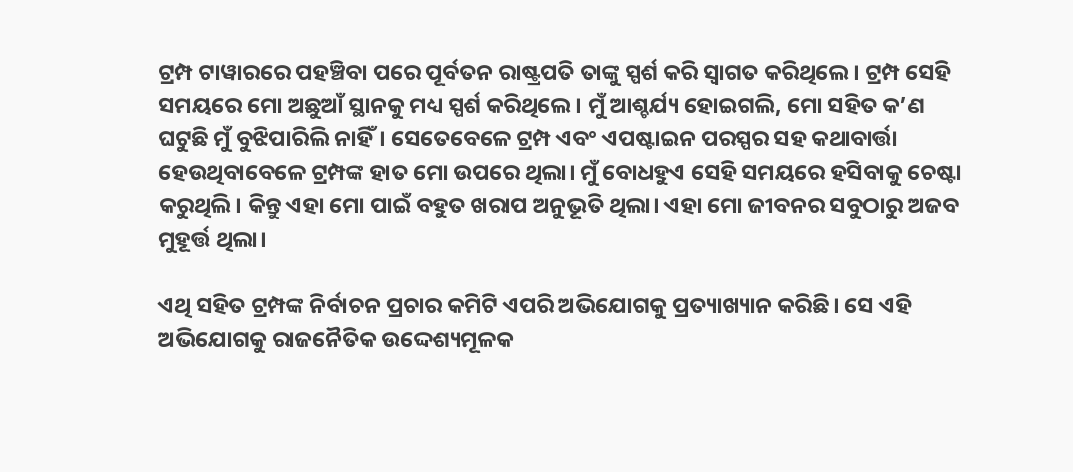ଟ୍ରମ୍ପ ଟାୱାରରେ ପହଞ୍ଚିବା ପରେ ପୂର୍ବତନ ରାଷ୍ଟ୍ରପତି ତାଙ୍କୁ ସ୍ପର୍ଶ କରି ସ୍ବାଗତ କରିଥିଲେ। ଟ୍ରମ୍ପ ସେହି ସମୟରେ ମୋ ଅଛୁଆଁ ସ୍ଥାନକୁ ମଧ୍ୟ ସ୍ପର୍ଶ କରିଥିଲେ। ମୁଁ ଆଶ୍ଚର୍ଯ୍ୟ ହୋଇଗଲି, ମୋ ସହିତ କ’ଣ ଘଟୁଛି ମୁଁ ବୁଝିପାରିଲି ନାହିଁ। ସେତେବେଳେ ଟ୍ରମ୍ପ ଏବଂ ଏପଷ୍ଟାଇନ ପରସ୍ପର ସହ କଥାବାର୍ତ୍ତା ହେଉଥିବାବେଳେ ଟ୍ରମ୍ପଙ୍କ ହାତ ମୋ ଉପରେ ଥିଲା। ମୁଁ ବୋଧହୁଏ ସେହି ସମୟରେ ହସିବାକୁ ଚେଷ୍ଟା କରୁଥିଲି। କିନ୍ତୁ ଏହା ମୋ ପାଇଁ ବହୁତ ଖରାପ ଅନୁଭୂତି ଥିଲା। ଏହା ମୋ ଜୀବନର ସବୁଠାରୁ ଅଜବ ମୁହୂର୍ତ୍ତ ଥିଲା।

ଏଥି ସହିତ ଟ୍ରମ୍ପଙ୍କ ନିର୍ବାଚନ ପ୍ରଚାର କମିଟି ଏପରି ଅଭିଯୋଗକୁ ପ୍ରତ୍ୟାଖ୍ୟାନ କରିଛି। ସେ ଏହି ଅଭିଯୋଗକୁ ରାଜନୈତିକ ଉଦ୍ଦେଶ୍ୟମୂଳକ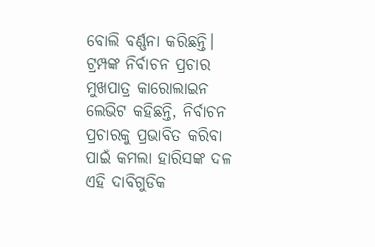ବୋଲି ବର୍ଣ୍ଣନା କରିଛନ୍ତି। ଟ୍ରମ୍ପଙ୍କ ନିର୍ବାଚନ ପ୍ରଚାର ମୁଖପାତ୍ର କାରୋଲାଇନ ଲେଭିଟ କହିଛନ୍ତି, ନିର୍ବାଚନ ପ୍ରଚାରକୁ ପ୍ରଭାବିତ କରିବା ପାଇଁ କମଲା ହାରିସଙ୍କ ଦଳ ଏହି ଦାବିଗୁଡିକ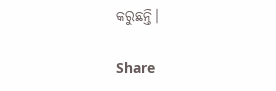କରୁଛନ୍ତି।

Share